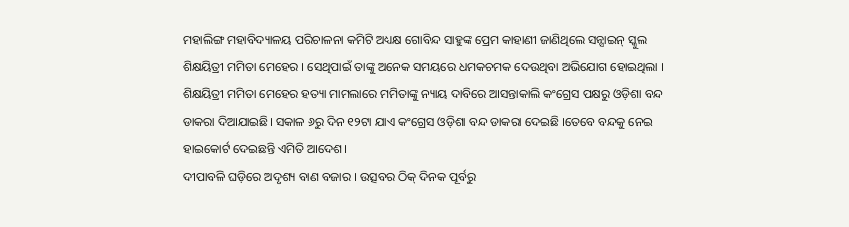ମହାଲିଙ୍ଗ ମହାବିଦ୍ୟାଳୟ ପରିଚାଳନା କମିଟି ଅଧ୍ୟକ୍ଷ ଗୋବିନ୍ଦ ସାହୁଙ୍କ ପ୍ରେମ କାହାଣୀ ଜାଣିଥିଲେ ସନ୍ସାଇନ୍ ସ୍କୁଲ ଶିକ୍ଷୟିତ୍ରୀ ମମିତା ମେହେର । ସେଥିପାଇଁ ତାଙ୍କୁ ଅନେକ ସମୟରେ ଧମକଚମକ ଦେଉଥିବା ଅଭିଯୋଗ ହୋଇଥିଲା ।
ଶିକ୍ଷୟିତ୍ରୀ ମମିତା ମେହେର ହତ୍ୟା ମାମଲାରେ ମମିତାଙ୍କୁ ନ୍ୟାୟ ଦାବିରେ ଆସନ୍ତାକାଲି କଂଗ୍ରେସ ପକ୍ଷରୁ ଓଡ଼ିଶା ବନ୍ଦ ଡାକରା ଦିଆଯାଇଛି। ସକାଳ ୬ରୁ ଦିନ ୧୨ଟା ଯାଏ କଂଗ୍ରେସ ଓଡ଼ିଶା ବନ୍ଦ ଡାକରା ଦେଇଛି ।ତେବେ ବନ୍ଦକୁ ନେଇ ହାଇକୋର୍ଟ ଦେଇଛନ୍ତି ଏମିତି ଆଦେଶ।
ଦୀପାବଳି ଘଡ଼ିରେ ଅଦୃଶ୍ୟ ବାଣ ବଜାର । ଉତ୍ସବର ଠିକ୍ ଦିନକ ପୂର୍ବରୁ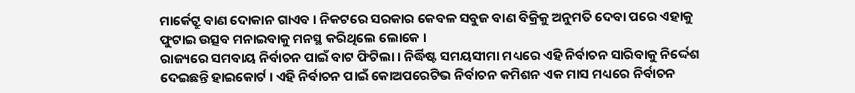ମାର୍କେଟ୍ରୁ ବାଣ ଦୋକାନ ଗାଏବ । ନିକଟରେ ସରକାର କେବଳ ସବୁଜ ବାଣ ବିକ୍ରିକୁ ଅନୁମତି ଦେବା ପରେ ଏହାକୁ ଫୁଟାଇ ଉତ୍ସବ ମନାଇବାକୁ ମନସ୍ଥ କରିଥିଲେ ଲୋକେ ।
ରାଜ୍ୟରେ ସମବାୟ ନିର୍ବାଚନ ପାଇଁ ବାଟ ଫିଟିଲା । ନିର୍ଦ୍ଧିଷ୍ଟ ସମୟସୀମା ମଧ୍ୟରେ ଏହି ନିର୍ବାଚନ ସାରିବାକୁ ନିର୍ଦ୍ଦେଶ ଦେଇଛନ୍ତି ହାଇକୋର୍ଟ । ଏହି ନିର୍ବାଚନ ପାଇଁ କୋଅପରେଟିଭ ନିର୍ବାଚନ କମିଶନ ଏକ ମାସ ମଧ୍ୟରେ ନିର୍ବାଚନ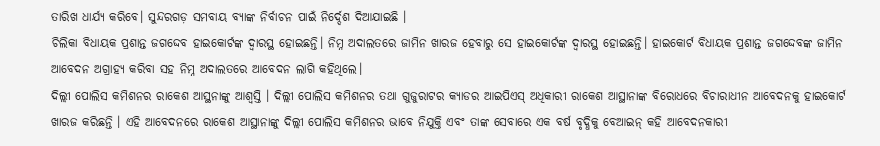ତାରିଖ ଧାର୍ଯ୍ୟ କରିବେ। ସୁନ୍ଦରଗଡ଼ ସମବାୟ ବ୍ୟାଙ୍କ ନିର୍ବାଚନ ପାଇଁ ନିର୍ଦ୍ଦେଶ ଦିଆଯାଇଛି ।
ଚିଲିକା ବିଧାୟକ ପ୍ରଶାନ୍ତ ଜଗଦ୍ଦେବ ହାଇକୋର୍ଟଙ୍କ ଦ୍ୱାରସ୍ଥ ହୋଇଛନ୍ତି। ନିମ୍ନ ଅଦାଲତରେ ଜାମିନ ଖାରଜ ହେବାରୁ ସେ ହାଇକୋର୍ଟଙ୍କ ଦ୍ୱାରସ୍ଥ ହୋଇଛନ୍ତି। ହାଇକୋର୍ଟ ବିଧାୟକ ପ୍ରଶାନ୍ତ ଜଗଦ୍ଦେବଙ୍କ ଜାମିନ ଆବେଦନ ଅଗ୍ରାହ୍ୟ କରିବା ସହ ନିମ୍ନ ଅଦାଲତରେ ଆବେଦନ ଲାଗି କହିଥିଲେ।
ଦିଲ୍ଲୀ ପୋଲିସ କମିଶନର ରାକେଶ ଆସ୍ଥନାଙ୍କୁ ଆଶ୍ୱସ୍ତି । ଦିଲ୍ଲୀ ପୋଲିସ କମିଶନର ତଥା ଗୁଜୁରାଟର କ୍ୟାଡର ଆଇପିଏସ୍ ଅଧିକାରୀ ରାକେଶ ଆସ୍ଥାନାଙ୍କ ବିରୋଧରେ ବିଚାରାଧୀନ ଆବେଦନକୁ ହାଇକୋର୍ଟ ଖାରଜ କରିଛନ୍ତି । ଏହି ଆବେଦନରେ ରାକେଶ ଆସ୍ଥାନାଙ୍କୁ ଦିଲ୍ଲୀ ପୋଲିସ କମିଶନର ଭାବେ ନିଯୁକ୍ତି ଏବଂ ତାଙ୍କ ସେବାରେ ଏକ ବର୍ଷ ବୃଦ୍ଧିକୁ ବେଆଇନ୍ କହି ଆବେଦନକାରୀ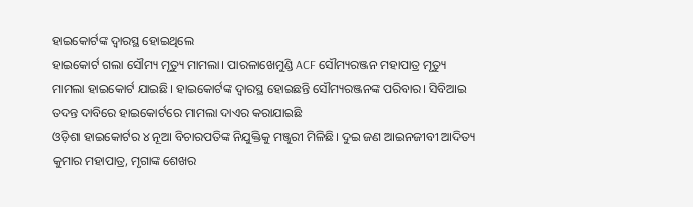ହାଇକୋର୍ଟଙ୍କ ଦ୍ୱାରସ୍ଥ ହୋଇଥିଲେ
ହାଇକୋର୍ଟ ଗଲା ସୌମ୍ୟ ମୃତ୍ୟୁ ମାମଲା। ପାରଳାଖେମୁଣ୍ଡି ACF ସୌମ୍ୟରଞ୍ଜନ ମହାପାତ୍ର ମୃତ୍ୟୁ ମାମଲା ହାଇକୋର୍ଟ ଯାଇଛି। ହାଇକୋର୍ଟଙ୍କ ଦ୍ୱାରସ୍ଥ ହୋଇଛନ୍ତି ସୌମ୍ୟରଞ୍ଜନଙ୍କ ପରିବାର। ସିବିଆଇ ତଦନ୍ତ ଦାବିରେ ହାଇକୋର୍ଟରେ ମାମଲା ଦାଏର କରାଯାଇଛି
ଓଡ଼ିଶା ହାଇକୋର୍ଟର ୪ ନୂଆ ବିଚାରପତିଙ୍କ ନିଯୁକ୍ତିକୁ ମଞ୍ଜୁରୀ ମିଳିଛି। ଦୁଇ ଜଣ ଆଇନଜୀବୀ ଆଦିତ୍ୟ କୁମାର ମହାପାତ୍ର, ମୃଗାଙ୍କ ଶେଖର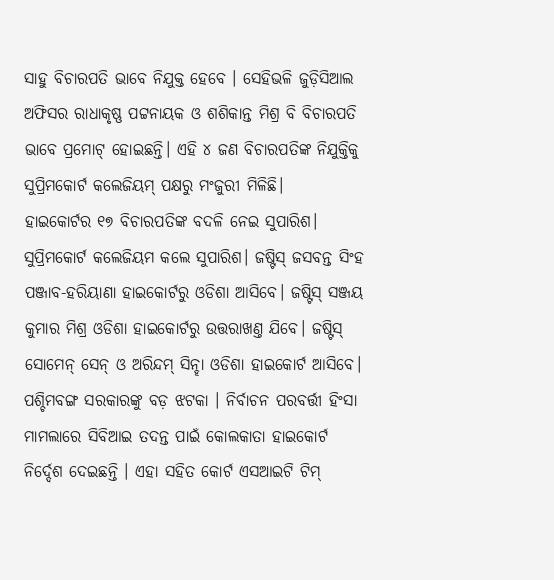ସାହୁ ବିଚାରପତି ଭାବେ ନିଯୁକ୍ତ ହେବେ । ସେହିଭଳି ଜୁଡ଼ିସିଆଲ ଅଫିସର ରାଧାକୃଷ୍ଣ ପଟ୍ଟନାୟକ ଓ ଶଶିକାନ୍ତ ମିଶ୍ର ବି ବିଚାରପତି ଭାବେ ପ୍ରମୋଟ୍ ହୋଇଛନ୍ତି। ଏହି ୪ ଜଣ ବିଚାରପତିଙ୍କ ନିଯୁକ୍ତିକୁ ସୁପ୍ରିମକୋର୍ଟ କଲେଜିୟମ୍ ପକ୍ଷରୁ ମଂଜୁରୀ ମିଳିଛି।
ହାଇକୋର୍ଟର ୧୭ ବିଚାରପତିଙ୍କ ବଦଳି ନେଇ ସୁପାରିଶ। ସୁପ୍ରିମକୋର୍ଟ କଲେଜିୟମ କଲେ ସୁପାରିଶ। ଜଷ୍ଟିସ୍ ଜସବନ୍ତ ସିଂହ ପଞ୍ଜାବ-ହରିୟାଣା ହାଇକୋର୍ଟରୁ ଓଡିଶା ଆସିବେ। ଜଷ୍ଟିସ୍ ସଞ୍ଜୟ କୁମାର ମିଶ୍ର ଓଡିଶା ହାଇକୋର୍ଟରୁ ଉତ୍ତରାଖଣ୍ତ ଯିବେ। ଜଷ୍ଟିସ୍ ସୋମେନ୍ ସେନ୍ ଓ ଅରିନ୍ଦମ୍ ସିନ୍ହା ଓଡିଶା ହାଇକୋର୍ଟ ଆସିବେ।
ପଶ୍ଚିମବଙ୍ଗ ସରକାରଙ୍କୁ ବଡ଼ ଝଟକା । ନିର୍ବାଚନ ପରବର୍ତ୍ତୀ ହିଂସା ମାମଲାରେ ସିବିଆଇ ତଦନ୍ତ ପାଇଁ କୋଲକାତା ହାଇକୋର୍ଟ ନିର୍ଦ୍ଦେଶ ଦେଇଛନ୍ତି । ଏହା ସହିତ କୋର୍ଟ ଏସଆଇଟି ଟିମ୍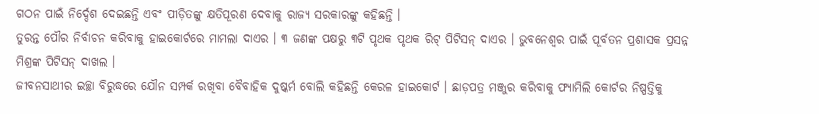ଗଠନ ପାଇଁ ନିର୍ଦ୍ଦେଶ ଦେଇଛନ୍ତି ଏବଂ ପୀଡ଼ିତଙ୍କୁ କ୍ଷତିପୂରଣ ଦେବାକୁ ରାଜ୍ୟ ସରକାରଙ୍କୁ କହିଛନ୍ତି ।
ତୁରନ୍ତ ପୌର ନିର୍ବାଚନ କରିବାକୁ ହାଇକୋର୍ଟରେ ମାମଲା ଦାଏର । ୩ ଜଣଙ୍କ ପକ୍ଷରୁ ୩ଟି ପୃଥକ ପୃଥକ ରିଟ୍ ପିଟିସନ୍ ଦାଏର । ଭୁବନେଶ୍ୱର ପାଇଁ ପୂର୍ବତନ ପ୍ରଶାସକ ପ୍ରସନ୍ନ ମିଶ୍ରଙ୍କ ପିଟିସନ୍ ଦାଖଲ ।
ଜୀବନସାଥୀର ଇଚ୍ଛା ବିରୁଦ୍ଧରେ ଯୌନ ସମ୍ପର୍କ ରଖିବା ବୈବାହିକ ଦୁଷ୍କର୍ମ ବୋଲି କହିଛନ୍ତି କେରଳ ହାଇକୋର୍ଟ । ଛାଡ଼ପତ୍ର ମଞ୍ଜୁର କରିବାକୁ ଫ୍ୟାମିଲି କୋର୍ଟର ନିଷ୍ପତ୍ତିକୁ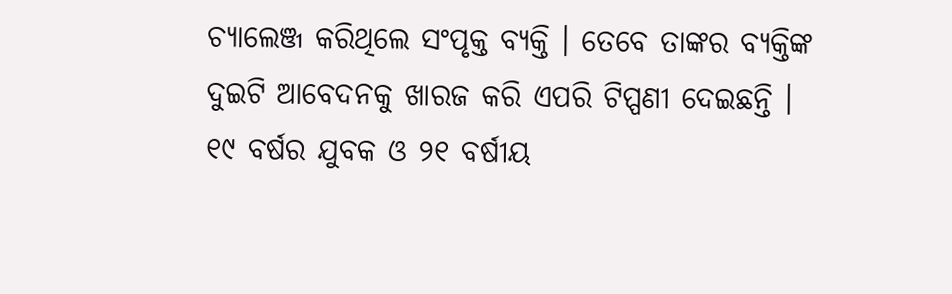ଚ୍ୟାଲେଞ୍ଜ କରିଥିଲେ ସଂପୃକ୍ତ ବ୍ୟକ୍ତି । ତେବେ ତାଙ୍କର ବ୍ୟକ୍ତିଙ୍କ ଦୁଇଟି ଆବେଦନକୁ ଖାରଜ କରି ଏପରି ଟିପ୍ପଣୀ ଦେଇଛନ୍ତି ।
୧୯ ବର୍ଷର ଯୁବକ ଓ ୨୧ ବର୍ଷୀୟ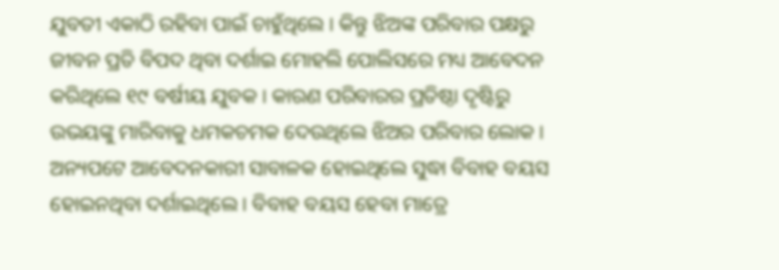ଯୁବତୀ ଏକାଠି ରହିବା ପାଇଁ ଚାହୁଁଥିଲେ । କିନ୍ତୁ ଝିଅଙ୍କ ପରିବାର ପକ୍ଷରୁ ଜୀବନ ପ୍ରତି ବିପଦ ଥିବା ଦର୍ଶାଇ ମୋହଲି ପୋଲିସରେ ମଧ୍ୟ ଆବେଦନ କରିଥିଲେ ୧୯ ବର୍ଷୀୟ ଯୁବକ । କାରଣ ପରିବାରର ପ୍ରତିଷ୍ଠା ଦୃଷ୍ଟିରୁ ଉଭୟଙ୍କୁ ମାରିବାକୁ ଧମକଚମକ ଦେଉଥିଲେ ଝିଅର ପରିବାର ଲୋକ । ଅନ୍ୟପଟେ ଆବେଦନକାରୀ ସାବାଳକ ହୋଇଥିଲେ ସୁଦ୍ଧା ବିବାହ ବୟସ ହୋଇନଥିବା ଦର୍ଶାଇଥିଲେ । ବିବାହ ବୟସ ହେବା ମାତ୍ରେ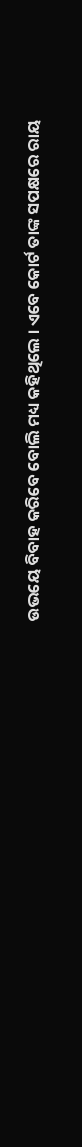ଉଭୟେ ବିବାହ କରିବେ ବୋଲି ମଧ୍ୟ କହିଥିଲେ । ଏବେ କୋର୍ଟ ତାଙ୍କ ସପକ୍ଷରେ ରାୟ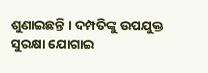ଶୁଣାଇଛନ୍ତି । ଦମ୍ପତିଙ୍କୁ ଉପଯୁକ୍ତ ସୁରକ୍ଷା ଯୋଗାଇ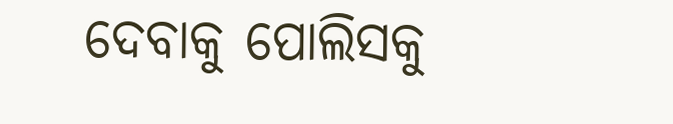ଦେବାକୁ ପୋଲିସକୁ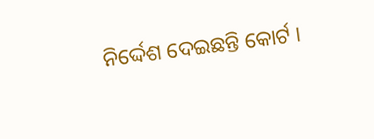ନିର୍ଦ୍ଦେଶ ଦେଇଛନ୍ତି କୋର୍ଟ ।